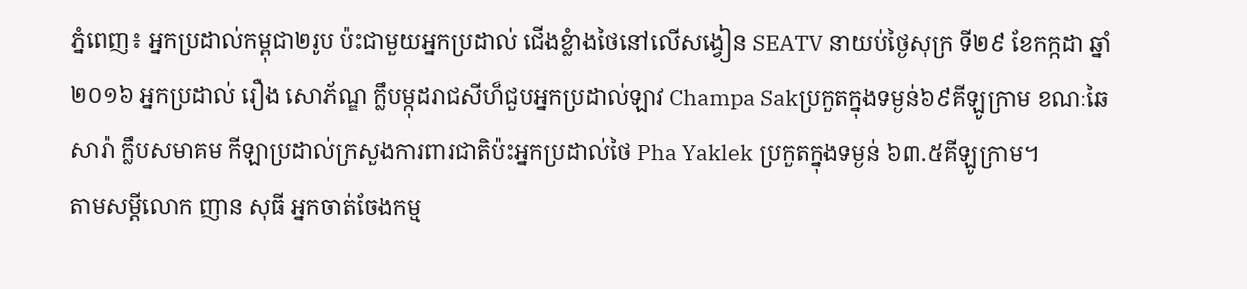ភ្នំពេញ៖ អ្នកប្រដាល់កម្ពុជា២រូប ប៉ះជាមួយអ្នកប្រដាល់ ជើងខ្លំាងថៃនៅលើសង្វៀន SEATV នាយប់ថ្ងៃសុក្រ ទី២៩ ខែកក្កដា ឆ្នាំ២០១៦ អ្នកប្រដាល់ រឿង សោភ័ណ្ឌ ក្លឹបម្កុដរាជសីហ៏ជួបអ្នកប្រដាល់ឡាវ Champa Sakប្រកួតក្នុងទម្ងន់៦៩គីឡូក្រាម ខណៈឆៃ សារ៉ា ក្លឹបសមាគម កីឡាប្រដាល់ក្រសួងការពារជាតិប៉ះអ្នកប្រដាល់ថៃ Pha Yaklek ប្រកួតក្នុងទម្ងន់ ៦៣.៥គីឡូក្រាម។
តាមសម្តីលោក ញាន សុធី អ្នកចាត់ចែងកម្ម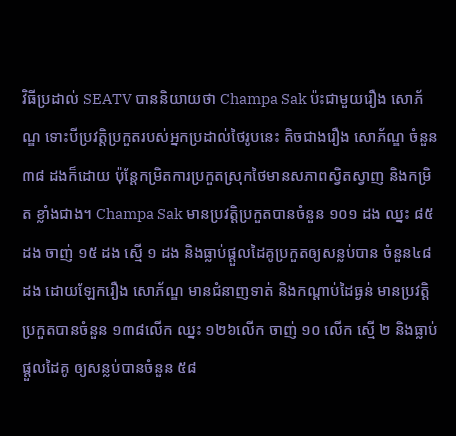វិធីប្រដាល់ SEATV បាននិយាយថា Champa Sak ប៉ះជាមួយរឿង សោភ័ណ្ឌ ទោះបីប្រវត្តិប្រកួតរបស់អ្នកប្រដាល់ថៃរូបនេះ តិចជាងរឿង សោភ័ណ្ឌ ចំនួន៣៨ ដងក៏ដោយ ប៉ុន្តែកម្រិតការប្រកួតស្រុកថៃមានសភាពស្វិតស្វាញ និងកម្រិត ខ្លាំងជាង។ Champa Sak មានប្រវត្តិប្រកួតបានចំនួន ១០១ ដង ឈ្នះ ៨៥ ដង ចាញ់ ១៥ ដង ស្មើ ១ ដង និងធ្លាប់ផ្តួលដៃគូប្រកួតឲ្យសន្លប់បាន ចំនួន៤៨ដង ដោយឡែករឿង សោភ័ណ្ឌ មានជំនាញទាត់ និងកណ្តាប់ដៃធ្ងន់ មានប្រវត្តិប្រកួតបានចំនួន ១៣៨លើក ឈ្នះ ១២៦លើក ចាញ់ ១០ លើក ស្មើ ២ និងធ្លាប់ផ្តួលដៃគូ ឲ្យសន្លប់បានចំនួន ៥៨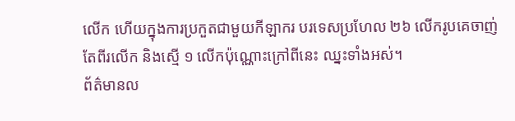លើក ហើយក្នុងការប្រកួតជាមួយកីឡាករ បរទេសប្រហែល ២៦ លើករូបគេចាញ់ តែពីរលើក និងស្មើ ១ លើកប៉ុណ្ណោះក្រៅពីនេះ ឈ្នះទាំងអស់។
ព័ត៌មានល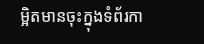ម្អិតមានចុះក្នុងទំព័រកា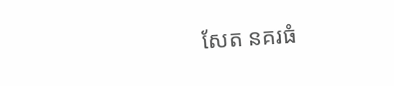សែត នគរធំ